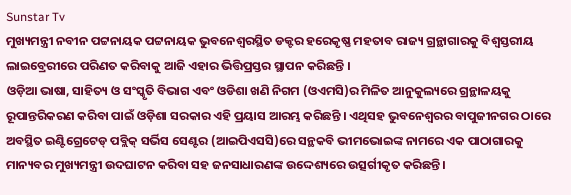Sunstar Tv
ମୁଖ୍ୟମନ୍ତ୍ରୀ ନବୀନ ପଟ୍ଟନାୟକ ପଟ୍ଟନାୟକ ଭୁବନେଶ୍ୱରସ୍ଥିତ ଡକ୍ଟର ହରେକୃଷ୍ଣ ମହତାବ ରାଜ୍ୟ ଗ୍ରନ୍ଥାଗାରକୁ ବିଶ୍ବସ୍ତରୀୟ ଲାଇବ୍ରେରୀରେ ପରିଣତ କରିବାକୁ ଆଜି ଏହାର ଭିତ୍ତିପ୍ରସ୍ତର ସ୍ଥାପନ କରିଛନ୍ତି ।
ଓଡ଼ିଆ ଭାଷା, ସାହିତ୍ୟ ଓ ସଂସ୍କୃତି ବିଭାଗ ଏବଂ ଓଡିଶା ଖଣି ନିଗମ (ଓଏମସି)ର ମିଳିତ ଆନୁକୁଲ୍ୟରେ ଗ୍ରନ୍ଥାଳୟକୁ ରୂପାନ୍ତରିକରଣ କରିବା ପାଇଁ ଓଡ଼ିଶା ସରକାର ଏହି ପ୍ରୟାସ ଆରମ୍ଭ କରିଛନ୍ତି । ଏଥିସହ ଭୁବନେଶ୍ବରର ବାପୁଜୀନଗର ଠାରେ ଅବସ୍ଥିତ ଇଣ୍ଟିଗ୍ରେଟେଡ୍ ପବ୍ଲିକ୍ ସର୍ଭିସ ସେଣ୍ଟର (ଆଇପିଏସସି)ରେ ସନ୍ଥକବି ଭୀମଭୋଇଙ୍କ ନାମରେ ଏକ ପାଠାଗାରକୁ ମାନ୍ୟବର ମୁଖ୍ୟମନ୍ତ୍ରୀ ଉଦଘାଟନ କରିବା ସହ ଜନସାଧାରଣଙ୍କ ଉଦ୍ଦେଶ୍ୟରେ ଉତ୍ସର୍ଗୀକୃତ କରିଛନ୍ତି।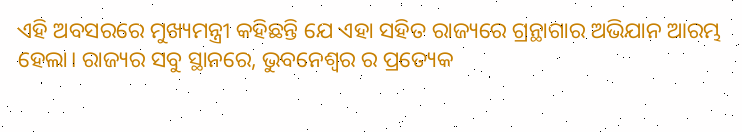ଏହି ଅବସରରେ ମୁଖ୍ୟମନ୍ତ୍ରୀ କହିଛନ୍ତି ଯେ ଏହା ସହିତ ରାଜ୍ୟରେ ଗ୍ରନ୍ଥାଗାର ଅଭିଯାନ ଆରମ୍ଭ ହେଲା। ରାଜ୍ୟର ସବୁ ସ୍ଥାନରେ, ଭୁବନେଶ୍ଵର ର ପ୍ରତ୍ୟେକ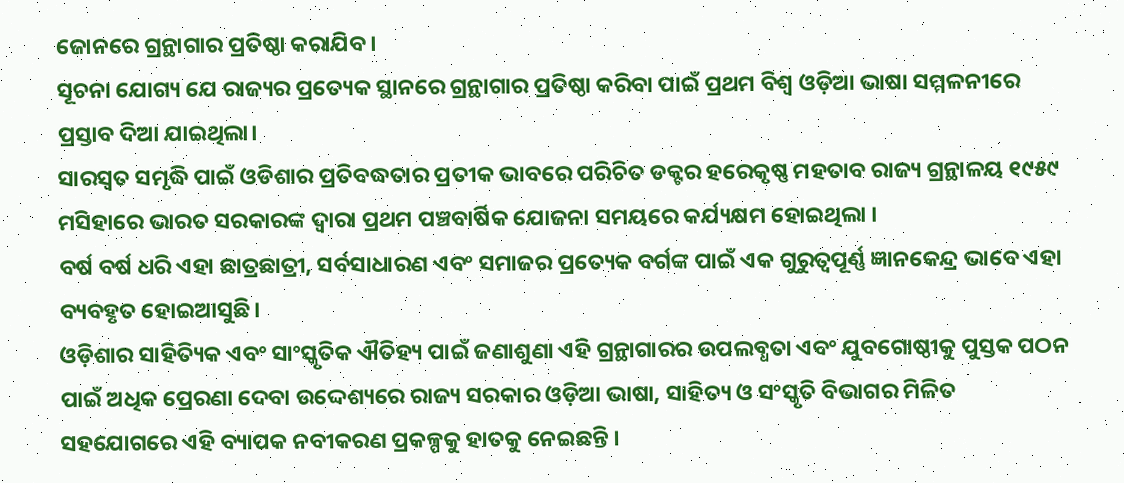ଜୋନରେ ଗ୍ରନ୍ଥାଗାର ପ୍ରତିଷ୍ଠା କରାଯିବ।
ସୂଚନା ଯୋଗ୍ୟ ଯେ ରାଜ୍ୟର ପ୍ରତ୍ୟେକ ସ୍ଥାନରେ ଗ୍ରନ୍ଥାଗାର ପ୍ରତିଷ୍ଠା କରିବା ପାଇଁ ପ୍ରଥମ ବିଶ୍ବ ଓଡ଼ିଆ ଭାଷା ସମ୍ମଳନୀରେ ପ୍ରସ୍ତାବ ଦିଆ ଯାଇଥିଲା।
ସାରସ୍ୱତ ସମୃଦ୍ଧି ପାଇଁ ଓଡିଶାର ପ୍ରତିବଦ୍ଧତାର ପ୍ରତୀକ ଭାବରେ ପରିଚିତ ଡକ୍ଟର ହରେକୃଷ୍ଣ ମହତାବ ରାଜ୍ୟ ଗ୍ରନ୍ଥାଳୟ ୧୯୫୯ ମସିହାରେ ଭାରତ ସରକାରଙ୍କ ଦ୍ୱାରା ପ୍ରଥମ ପଞ୍ଚବାର୍ଷିକ ଯୋଜନା ସମୟରେ କର୍ଯ୍ୟକ୍ଷମ ହୋଇଥିଲା ।
ବର୍ଷ ବର୍ଷ ଧରି ଏହା ଛାତ୍ରଛାତ୍ରୀ, ସର୍ବସାଧାରଣ ଏବଂ ସମାଜର ପ୍ରତ୍ୟେକ ବର୍ଗଙ୍କ ପାଇଁ ଏକ ଗୁରୁତ୍ୱପୂର୍ଣ୍ଣ ଜ୍ଞାନକେନ୍ଦ୍ର ଭାବେ ଏହା ବ୍ୟବହୃତ ହୋଇଆସୁଛି।
ଓଡ଼ିଶାର ସାହିତ୍ୟିକ ଏବଂ ସାଂସ୍କୃତିକ ଐତିହ୍ୟ ପାଇଁ ଜଣାଶୁଣା ଏହି ଗ୍ରନ୍ଥାଗାରର ଉପଲବ୍ଧତା ଏବଂ ଯୁବଗୋଷ୍ଠୀକୁ ପୁସ୍ତକ ପଠନ ପାଇଁ ଅଧିକ ପ୍ରେରଣା ଦେବା ଉଦ୍ଦେଶ୍ୟରେ ରାଜ୍ୟ ସରକାର ଓଡ଼ିଆ ଭାଷା, ସାହିତ୍ୟ ଓ ସଂସ୍କୃତି ବିଭାଗର ମିଳିତ ସହଯୋଗରେ ଏହି ବ୍ୟାପକ ନବୀକରଣ ପ୍ରକଳ୍ପକୁ ହାତକୁ ନେଇଛନ୍ତି ।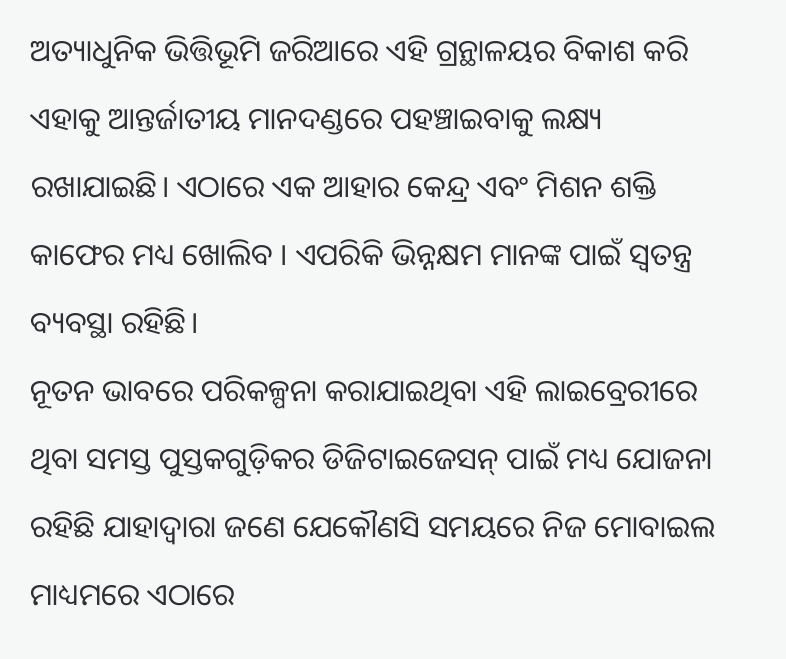ଅତ୍ୟାଧୁନିକ ଭିତ୍ତିଭୂମି ଜରିଆରେ ଏହି ଗ୍ରନ୍ଥାଳୟର ବିକାଶ କରି ଏହାକୁ ଆନ୍ତର୍ଜାତୀୟ ମାନଦଣ୍ଡରେ ପହଞ୍ଚାଇବାକୁ ଲକ୍ଷ୍ୟ ରଖାଯାଇଛି। ଏଠାରେ ଏକ ଆହାର କେନ୍ଦ୍ର ଏବଂ ମିଶନ ଶକ୍ତି କାଫେର ମଧ୍ୟ ଖୋଲିବ । ଏପରିକି ଭିନ୍ନକ୍ଷମ ମାନଙ୍କ ପାଇଁ ସ୍ବତନ୍ତ୍ର ବ୍ୟବସ୍ଥା ରହିଛି।
ନୂତନ ଭାବରେ ପରିକଳ୍ପନା କରାଯାଇଥିବା ଏହି ଲାଇବ୍ରେରୀରେ ଥିବା ସମସ୍ତ ପୁସ୍ତକଗୁଡ଼ିକର ଡିଜିଟାଇଜେସନ୍ ପାଇଁ ମଧ୍ୟ ଯୋଜନା ରହିଛି ଯାହାଦ୍ଵାରା ଜଣେ ଯେକୌଣସି ସମୟରେ ନିଜ ମୋବାଇଲ ମାଧ୍ୟମରେ ଏଠାରେ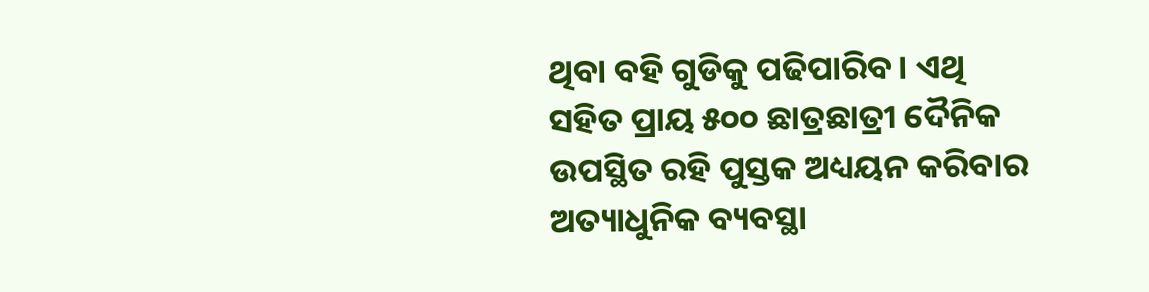ଥିବା ବହି ଗୁଡିକୁ ପଢିପାରିବ। ଏଥି ସହିତ ପ୍ରାୟ ୫୦୦ ଛାତ୍ରଛାତ୍ରୀ ଦୈନିକ ଉପସ୍ଥିତ ରହି ପୁସ୍ତକ ଅଧ୍ୟୟନ କରିବାର ଅତ୍ୟାଧୁନିକ ବ୍ୟବସ୍ଥା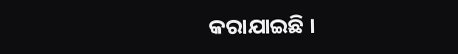କରାଯାଇଛି ।